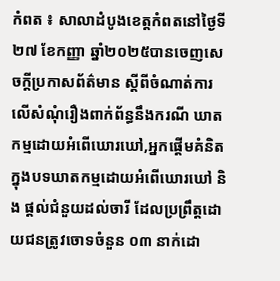កំពត ៖ សាលាដំបូងខេត្តកំពតនៅថ្ងៃទី២៧ ខែកញ្ញា ឆ្នាំ២០២៥បានចេញសេចក្តីប្រកាសព័ត៌មាន ស្តីពីចំណាត់ការលើសំណុំរឿងពាក់ព័ន្ធនឹងករណី ឃាតកម្មដោយអំពើឃោរឃៅ,អ្នកផ្ដើមគំនិត ក្នុងបទឃាតកម្មដោយអំពើឃោរឃៅ និង ផ្តល់ជំនួយដល់ចារី ដែលប្រព្រឹត្តដោយជនត្រូវចោទចំនួន ០៣ នាក់ដោ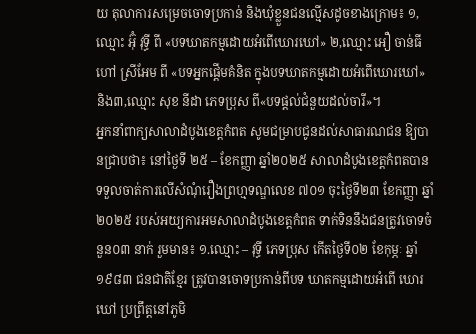យ តុលាការសម្រេចចោទប្រកាន់ និងឃុំខ្លួនជនល្មើសដូចខាងក្រោម៖ ១,ឈ្មោះ អ៊ុំ វុទ្ធី ពី «បទឃាតកម្មដោយអំពើឃោរឃៅ» ២,ឈ្មោះ អឿ ចាន់ធី ហៅ ស្រីអែម ពី «បទអ្នកផ្តើមគំនិត ក្នុងបទឃាតកម្មដោយអំពើឃោរឃៅ» និង៣,ឈ្មោះ សុខ នីដា ភេទប្រុស ពី«បទផ្តល់ជំនួយដល់ចារី»។
អ្នកនាំពាក្យសាលាដំបូងខេត្តកំពត សូមជម្រាបជូនដល់សាធារណជន ឱ្យបានជ្រាបថា៖ នៅថ្ងៃទី ២៥ – ខែកញ្ញា ឆ្នាំ២០២៥ សាលាដំបូងខេត្តកំពតបានទទួលចាត់ការលើសំណុំរឿងព្រហ្មទណ្ឌលេខ ៧០១ ចុះថ្ងៃទី២៣ ខែកញ្ញា ឆ្នាំ២០២៥ របស់អយ្យការអមសាលាដំបូងខេត្តកំពត ទាក់ទិននឹងជនត្រូវចោទចំនួន០៣ នាក់ រួមមាន៖ ១.ឈ្មោះ – វុទ្ធី ភេទប្រុស កើតថ្ងៃទី០២ ខែកុម្ភៈ ឆ្នាំ១៩៨៣ ជនជាតិខ្មែរ ត្រូវបានចោទប្រកាន់ពីបទ ឃាតកម្មដោយអំពើ ឃោរឃៅ ប្រព្រឹត្តនៅភូមិ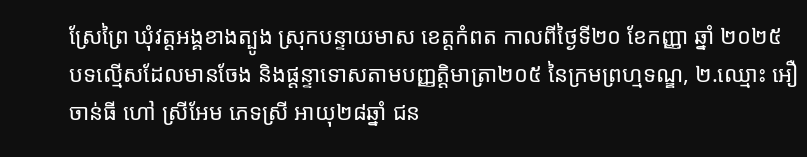ស្រែព្រៃ ឃុំវត្តអង្គខាងត្បូង ស្រុកបន្ទាយមាស ខេត្តកំពត កាលពីថ្ងៃទី២០ ខែកញ្ញា ឆ្នាំ ២០២៥ បទល្មើសដែលមានចែង និងផ្តន្ទាទោសតាមបញ្ញត្តិមាត្រា២០៥ នៃក្រមព្រហ្មទណ្ឌ, ២.ឈ្មោះ អឿ ចាន់ធី ហៅ ស្រីអែម ភេទស្រី អាយុ២៨ឆ្នាំ ជន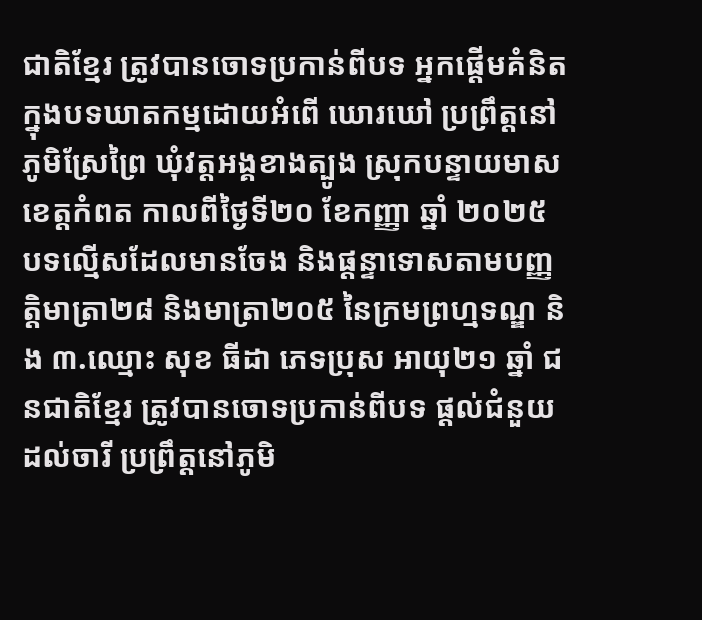ជាតិខ្មែរ ត្រូវបានចោទប្រកាន់ពីបទ អ្នកផ្ដើមគំនិត ក្នុងបទឃាតកម្មដោយអំពើ ឃោរឃៅ ប្រព្រឹត្តនៅភូមិស្រែព្រៃ ឃុំវត្តអង្គខាងត្បូង ស្រុកបន្ទាយមាស ខេត្តកំពត កាលពីថ្ងៃទី២០ ខែកញ្ញា ឆ្នាំ ២០២៥ បទល្មើសដែលមានចែង និងផ្តន្ទាទោសតាមបញ្ញត្តិមាត្រា២៨ និងមាត្រា២០៥ នៃក្រមព្រហ្មទណ្ឌ និង ៣.ឈ្មោះ សុខ ធីដា ភេទប្រុស អាយុ២១ ឆ្នាំ ជនជាតិខ្មែរ ត្រូវបានចោទប្រកាន់ពីបទ ផ្ដល់ជំនួយដល់ចារី ប្រព្រឹត្តនៅភូមិ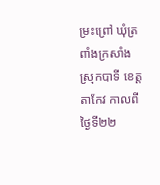ម្រះព្រៅ ឃុំត្រពាំងក្រសាំង ស្រុកបាទី ខេត្តតាកែវ កាលពីថ្ងៃទី២២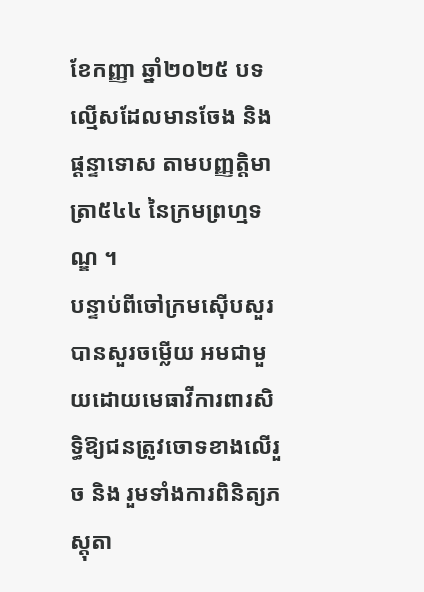ខែកញ្ញា ឆ្នាំ២០២៥ បទល្មើសដែលមានចែង និងផ្តន្ទាទោស តាមបញ្ញត្តិមាត្រា៥៤៤ នៃក្រមព្រហ្មទណ្ឌ ។
បន្ទាប់ពីចៅក្រមស៊ើបសួរបានសួរចម្លើយ អមជាមួយដោយមេធាវីការពារសិទ្ធិឱ្យជនត្រូវចោទខាងលើរួច និង រួមទាំងការពិនិត្យភស្តុតា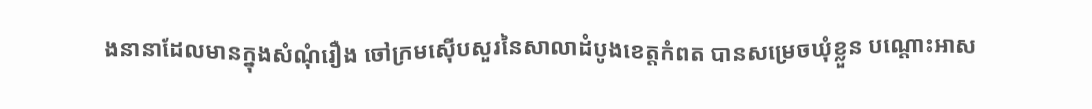ងនានាដែលមានក្នុងសំណុំរឿង ចៅក្រមស៊ើបសួរនៃសាលាដំបូងខេត្តកំពត បានសម្រេចឃុំខ្លួន បណ្តោះអាស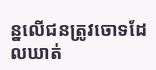ន្នលើជនត្រូវចោទដែលឃាត់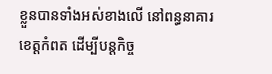ខ្លួនបានទាំងអស់ខាងលើ នៅពន្ធនាគារខេត្តកំពត ដើម្បីបន្តកិច្ច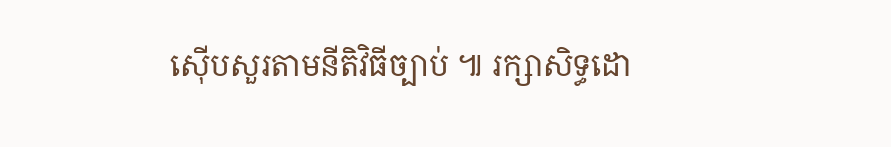ស៊ើបសួរតាមនីតិវិធីច្បាប់ ៕ រក្សាសិទ្ធដោ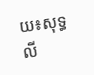យ៖សុទ្ធលី